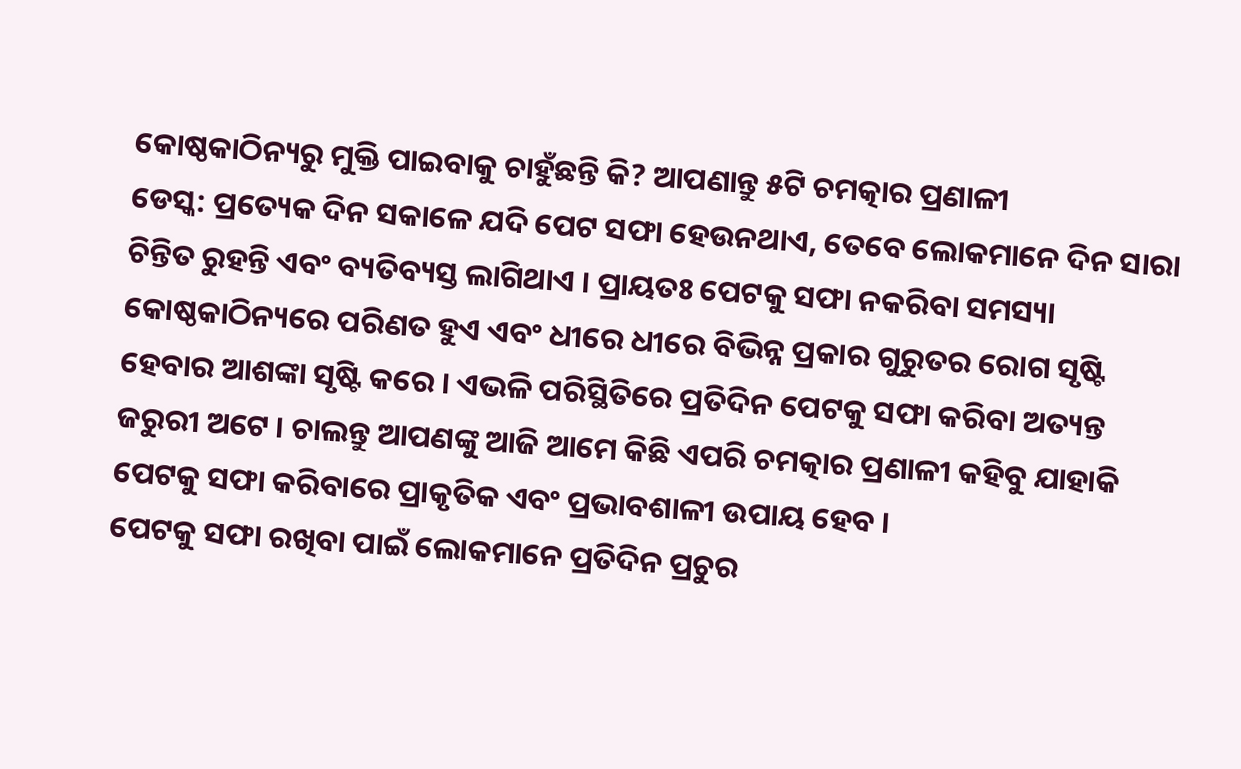କୋଷ୍ଠକାଠିନ୍ୟରୁ ମୁକ୍ତି ପାଇବାକୁ ଚାହୁଁଛନ୍ତି କି? ଆପଣାନ୍ତୁ ୫ଟି ଚମତ୍କାର ପ୍ରଣାଳୀ
ଡେସ୍କ: ପ୍ରତ୍ୟେକ ଦିନ ସକାଳେ ଯଦି ପେଟ ସଫା ହେଉନଥାଏ, ତେବେ ଲୋକମାନେ ଦିନ ସାରା ଚିନ୍ତିତ ରୁହନ୍ତି ଏବଂ ବ୍ୟତିବ୍ୟସ୍ତ ଲାଗିଥାଏ । ପ୍ରାୟତଃ ପେଟକୁ ସଫା ନକରିବା ସମସ୍ୟା କୋଷ୍ଠକାଠିନ୍ୟରେ ପରିଣତ ହୁଏ ଏବଂ ଧୀରେ ଧୀରେ ବିଭିନ୍ନ ପ୍ରକାର ଗୁରୁତର ରୋଗ ସୃଷ୍ଟି ହେବାର ଆଶଙ୍କା ସୃଷ୍ଟି କରେ । ଏଭଳି ପରିସ୍ଥିତିରେ ପ୍ରତିଦିନ ପେଟକୁ ସଫା କରିବା ଅତ୍ୟନ୍ତ ଜରୁରୀ ଅଟେ । ଚାଲନ୍ତୁ ଆପଣଙ୍କୁ ଆଜି ଆମେ କିଛି ଏପରି ଚମତ୍କାର ପ୍ରଣାଳୀ କହିବୁ ଯାହାକି ପେଟକୁ ସଫା କରିବାରେ ପ୍ରାକୃତିକ ଏବଂ ପ୍ରଭାବଶାଳୀ ଉପାୟ ହେବ ।
ପେଟକୁ ସଫା ରଖିବା ପାଇଁ ଲୋକମାନେ ପ୍ରତିଦିନ ପ୍ରଚୁର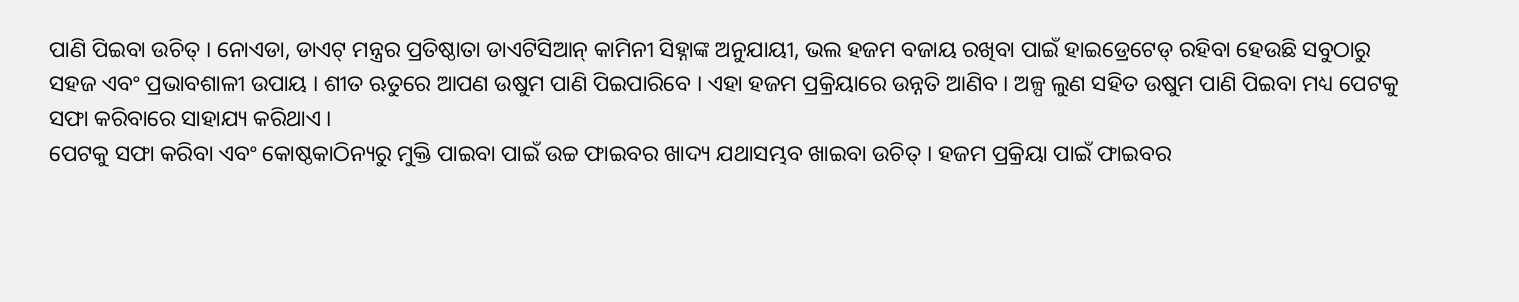ପାଣି ପିଇବା ଉଚିତ୍ । ନୋଏଡା, ଡାଏଟ୍ ମନ୍ତ୍ରର ପ୍ରତିଷ୍ଠାତା ଡାଏଟିସିଆନ୍ କାମିନୀ ସିହ୍ନାଙ୍କ ଅନୁଯାୟୀ, ଭଲ ହଜମ ବଜାୟ ରଖିବା ପାଇଁ ହାଇଡ୍ରେଟେଡ୍ ରହିବା ହେଉଛି ସବୁଠାରୁ ସହଜ ଏବଂ ପ୍ରଭାବଶାଳୀ ଉପାୟ । ଶୀତ ଋତୁରେ ଆପଣ ଉଷୁମ ପାଣି ପିଇପାରିବେ । ଏହା ହଜମ ପ୍ରକ୍ରିୟାରେ ଉନ୍ନତି ଆଣିବ । ଅଳ୍ପ ଲୁଣ ସହିତ ଉଷୁମ ପାଣି ପିଇବା ମଧ୍ୟ ପେଟକୁ ସଫା କରିବାରେ ସାହାଯ୍ୟ କରିଥାଏ ।
ପେଟକୁ ସଫା କରିବା ଏବଂ କୋଷ୍ଠକାଠିନ୍ୟରୁ ମୁକ୍ତି ପାଇବା ପାଇଁ ଉଚ୍ଚ ଫାଇବର ଖାଦ୍ୟ ଯଥାସମ୍ଭବ ଖାଇବା ଉଚିତ୍ । ହଜମ ପ୍ରକ୍ରିୟା ପାଇଁ ଫାଇବର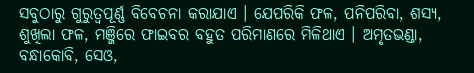ସବୁଠାରୁ ଗୁରୁତ୍ୱପୂର୍ଣ୍ଣ ବିବେଚନା କରାଯାଏ । ଯେପରିକି ଫଳ, ପନିପରିବା, ଶସ୍ୟ, ଶୁଖିଲା ଫଳ, ମଞ୍ଜିରେ ଫାଇବର ବହୁତ ପରିମାଣରେ ମିଳିଥାଏ । ଅମୃତଭଣ୍ଡା, ବନ୍ଧାକୋବି, ସେଓ,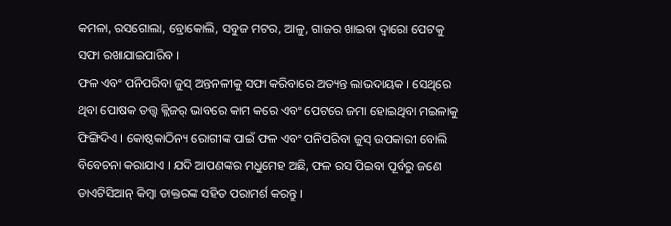କମଳା, ରସଗୋଲା, ବ୍ରୋକୋଲି, ସବୁଜ ମଟର, ଆଳୁ, ଗାଜର ଖାଇବା ଦ୍ୱାରୋ ପେଟକୁ ସଫା ରଖାଯାଇପାରିବ ।
ଫଳ ଏବଂ ପନିପରିବା ଜୁସ୍ ଅନ୍ତନଳୀକୁ ସଫା କରିବାରେ ଅତ୍ୟନ୍ତ ଲାଭଦାୟକ । ସେଥିରେ ଥିବା ପୋଷକ ତତ୍ତ୍ୱ କ୍ଲିଜର୍ ଭାବରେ କାମ କରେ ଏବଂ ପେଟରେ ଜମା ହୋଇଥିବା ମଇଳାକୁ ଫିଙ୍ଗିଦିଏ । କୋଷ୍ଠକାଠିନ୍ୟ ରୋଗୀଙ୍କ ପାଇଁ ଫଳ ଏବଂ ପନିପରିବା ଜୁସ୍ ଉପକାରୀ ବୋଲି ବିବେଚନା କରାଯାଏ । ଯଦି ଆପଣଙ୍କର ମଧୁମେହ ଅଛି, ଫଳ ରସ ପିଇବା ପୂର୍ବରୁ ଜଣେ ଡାଏଟିସିଆନ୍ କିମ୍ବା ଡାକ୍ତରଙ୍କ ସହିତ ପରାମର୍ଶ କରନ୍ତୁ ।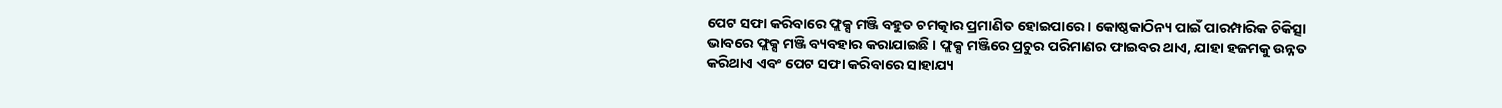ପେଟ ସଫା କରିବାରେ ଫ୍ଲକ୍ସ ମଞ୍ଜି ବହୁତ ଚମତ୍କାର ପ୍ରମାଣିତ ହୋଇପାରେ । କୋଷ୍ଠକାଠିନ୍ୟ ପାଇଁ ପାରମ୍ପାରିକ ଚିକିତ୍ସା ଭାବରେ ଫ୍ଲକ୍ସ ମଞ୍ଜି ବ୍ୟବହାର କରାଯାଇଛି । ଫ୍ଲକ୍ସ ମଞ୍ଜିରେ ପ୍ରଚୁର ପରିମାଣର ଫାଇବର ଥାଏ, ଯାହା ହଜମକୁ ଉନ୍ନତ କରିଥାଏ ଏବଂ ପେଟ ସଫା କରିବାରେ ସାହାଯ୍ୟ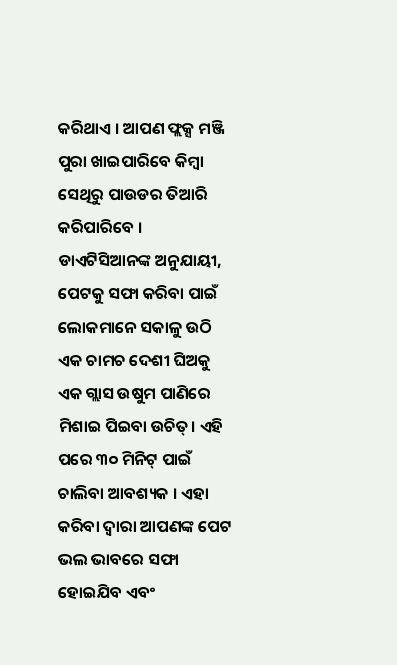କରିଥାଏ । ଆପଣ ଫ୍ଲକ୍ସ ମଞ୍ଜି ପୁରା ଖାଇପାରିବେ କିମ୍ବା ସେଥିରୁ ପାଉଡର ତିଆରି କରିପାରିବେ ।
ଡାଏଟିସିଆନଙ୍କ ଅନୁଯାୟୀ, ପେଟକୁ ସଫା କରିବା ପାଇଁ ଲୋକମାନେ ସକାଳୁ ଉଠି ଏକ ଚାମଚ ଦେଶୀ ଘିଅକୁ ଏକ ଗ୍ଲାସ ଉଷୁମ ପାଣିରେ ମିଶାଇ ପିଇବା ଉଚିତ୍। ଏହି ପରେ ୩୦ ମିନିଟ୍ ପାଇଁ ଚାଲିବା ଆବଶ୍ୟକ । ଏହା କରିବା ଦ୍ୱାରା ଆପଣଙ୍କ ପେଟ ଭଲ ଭାବରେ ସଫା ହୋଇଯିବ ଏବଂ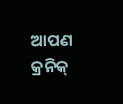ଆପଣ କ୍ରନିକ୍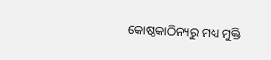କୋଷ୍ଠକାଠିନ୍ୟରୁ ମଧ୍ୟ ମୁକ୍ତି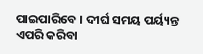ପାଇପାରିବେ । ଦୀର୍ଘ ସମୟ ପର୍ୟ୍ୟନ୍ତ ଏପରି କରିବା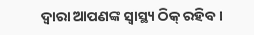ଦ୍ୱାରା ଆପଣଙ୍କ ସ୍ୱାସ୍ଥ୍ୟ ଠିକ୍ ରହିବ ।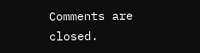Comments are closed.